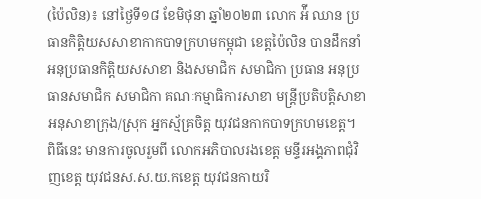(ប៉ៃលិន)៖ នៅថ្ងៃទី១៨ ខែមិថុនា ឆ្នាំ២០២៣ លោក អ៉ី ឈាន ប្រធានកិត្តិយសសាខាកាកបាទក្រហមកម្ពុជា ខេត្តប៉ៃលិន បានដឹកនាំអនុប្រធានកិត្តិយសសាខា និងសមាជិក សមាជិកា ប្រធាន អនុប្រធានសមាជិក សមាជិកា គណៈកម្មាធិការសាខា មន្រ្តីប្រតិបត្តិសាខា អនុសាខាក្រុង/ស្រុក អ្នកស្ម័គ្រចិត្ត យុវជនកាកបាទក្រហមខេត្ត។
ពិធីនេះ មានការចូលរួមពី លោកអភិបាលរងខេត្ត មន្ទីរអង្គភាពជុំវិញខេត្ត យុវជនស.ស.យ.កខេត្ត យុវជនកាយរិ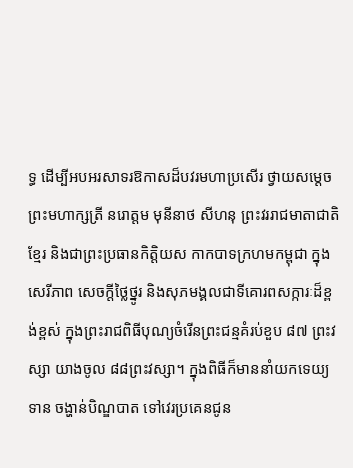ទ្ធ ដើម្បីអបអរសាទរឱកាសដ៏បវរមហាប្រសើរ ថ្វាយសម្តេចព្រះមហាក្សត្រី នរោត្តម មុនីនាថ សីហនុ ព្រះវររាជមាតាជាតិខ្មែរ និងជាព្រះប្រធានកិត្តិយស កាកបាទក្រហមកម្ពុជា ក្នុងសេរីភាព សេចក្តីថ្លៃថ្នូរ និងសុភមង្គលជាទីគោរពសក្ការៈដ៏ខ្ពង់ខ្ពស់ ក្នុងព្រះរាជពិធីបុណ្យចំរើនព្រះជន្មគំរប់ខួប ៨៧ ព្រះវស្សា យាងចូល ៨៨ព្រះវស្សា។ ក្នុងពិធីក៏មាននាំយកទេយ្យទាន ចង្ហាន់បិណ្ឌបាត ទៅវេរប្រគេនជូន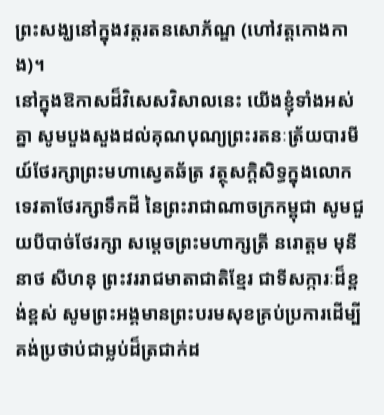ព្រះសង្ឃនៅក្នុងវត្តរតនសោភ័ណ្ឌ (ហៅវត្តកោងកាង)។
នៅក្នុងឱកាសដ៏វិសេសវិសាលនេះ យើងខ្ញុំទាំងអស់គ្នា សូមបួងសួងដល់គុណបុណ្យព្រះរតនៈត្រ័យបារមីយ៍ថែរក្សាព្រះមហាស្វេតឆ័ត្រ វត្ថុសក្តិសិទ្ធក្នុងលោក ទេវតាថែរក្សាទឹកដី នៃព្រះរាជាណាចក្រកម្ពុជា សូមជួយបីបាច់ថែរក្សា សម្តេចព្រះមហាក្សត្រី នរោត្តម មុនីនាថ សីហនុ ព្រះវររាជមាតាជាតិខ្មែរ ជាទីសក្ការៈដ៏ខ្ពង់ខ្ពស់ សូមព្រះអង្គមានព្រះបរមសុខគ្រប់ប្រការដើម្បីគង់ប្រថាប់ជាម្លប់ដ៏ត្រជាក់ដ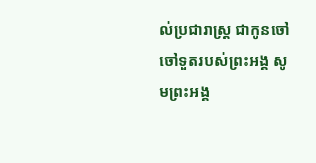ល់ប្រជារាស្រ្ត ជាកូនចៅ ចៅទួតរបស់ព្រះអង្គ សូមព្រះអង្គ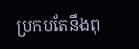ប្រកបតែនឹងពុ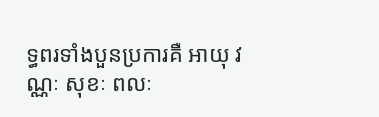ទ្ធពរទាំងបួនប្រការគឺ អាយុ វណ្ណៈ សុខៈ ពលៈ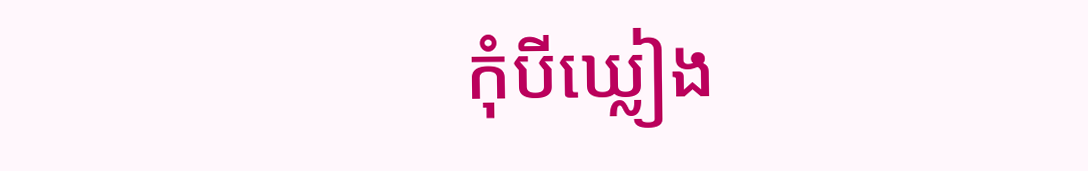កុំបីឃ្លៀង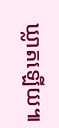ឃ្លាតឡើយ៕